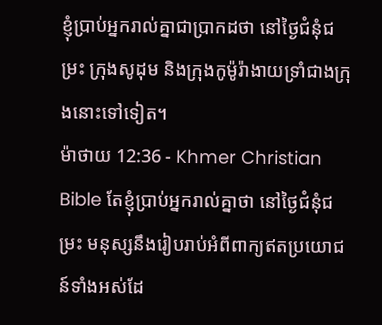ខ្ញុំប្រាប់អ្នករាល់គ្នាជាប្រាកដថា នៅថ្ងៃជំនុំជម្រះ ក្រុងសូដុម និងក្រុងកូម៉ូរ៉ាងាយទ្រាំជាងក្រុងនោះទៅទៀត។
ម៉ាថាយ 12:36 - Khmer Christian Bible តែខ្ញុំប្រាប់អ្នករាល់គ្នាថា នៅថ្ងៃជំនុំជម្រះ មនុស្សនឹងរៀបរាប់អំពីពាក្យឥតប្រយោជន៍ទាំងអស់ដែ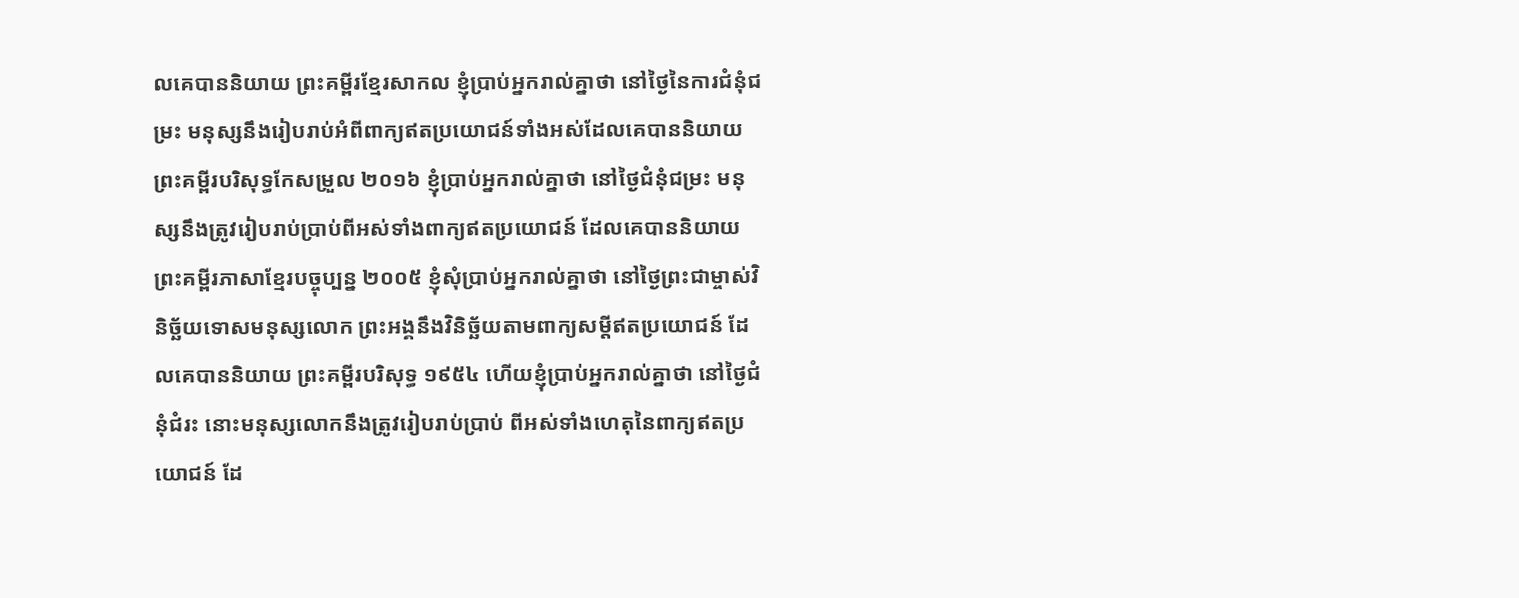លគេបាននិយាយ ព្រះគម្ពីរខ្មែរសាកល ខ្ញុំប្រាប់អ្នករាល់គ្នាថា នៅថ្ងៃនៃការជំនុំជម្រះ មនុស្សនឹងរៀបរាប់អំពីពាក្យឥតប្រយោជន៍ទាំងអស់ដែលគេបាននិយាយ ព្រះគម្ពីរបរិសុទ្ធកែសម្រួល ២០១៦ ខ្ញុំប្រាប់អ្នករាល់គ្នាថា នៅថ្ងៃជំនុំជម្រះ មនុស្សនឹងត្រូវរៀបរាប់ប្រាប់ពីអស់ទាំងពាក្យឥតប្រយោជន៍ ដែលគេបាននិយាយ ព្រះគម្ពីរភាសាខ្មែរបច្ចុប្បន្ន ២០០៥ ខ្ញុំសុំប្រាប់អ្នករាល់គ្នាថា នៅថ្ងៃព្រះជាម្ចាស់វិនិច្ឆ័យទោសមនុស្សលោក ព្រះអង្គនឹងវិនិច្ឆ័យតាមពាក្យសម្ដីឥតប្រយោជន៍ ដែលគេបាននិយាយ ព្រះគម្ពីរបរិសុទ្ធ ១៩៥៤ ហើយខ្ញុំប្រាប់អ្នករាល់គ្នាថា នៅថ្ងៃជំនុំជំរះ នោះមនុស្សលោកនឹងត្រូវរៀបរាប់ប្រាប់ ពីអស់ទាំងហេតុនៃពាក្យឥតប្រយោជន៍ ដែ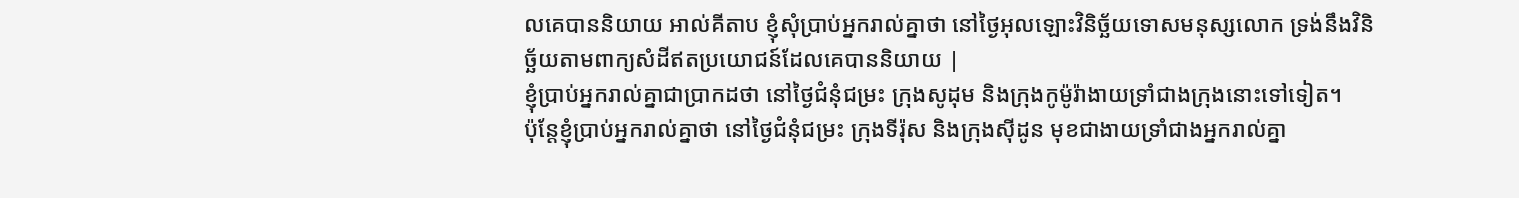លគេបាននិយាយ អាល់គីតាប ខ្ញុំសុំប្រាប់អ្នករាល់គ្នាថា នៅថ្ងៃអុលឡោះវិនិច្ឆ័យទោសមនុស្សលោក ទ្រង់នឹងវិនិច្ឆ័យតាមពាក្យសំដីឥតប្រយោជន៍ដែលគេបាននិយាយ |
ខ្ញុំប្រាប់អ្នករាល់គ្នាជាប្រាកដថា នៅថ្ងៃជំនុំជម្រះ ក្រុងសូដុម និងក្រុងកូម៉ូរ៉ាងាយទ្រាំជាងក្រុងនោះទៅទៀត។
ប៉ុន្ដែខ្ញុំប្រាប់អ្នករាល់គ្នាថា នៅថ្ងៃជំនុំជម្រះ ក្រុងទីរ៉ុស និងក្រុងស៊ីដូន មុខជាងាយទ្រាំជាងអ្នករាល់គ្នា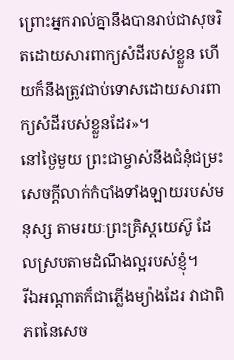ព្រោះអ្នករាល់គ្នានឹងបានរាប់ជាសុចរិតដោយសារពាក្យសំដីរបស់ខ្លួន ហើយក៏នឹងត្រូវជាប់ទោសដោយសារពាក្យសំដីរបស់ខ្លួនដែរ»។
នៅថ្ងៃមួយ ព្រះជាម្ចាស់នឹងជំនុំជម្រះសេចក្ដីលាក់កំបាំងទាំងឡាយរបស់មនុស្ស តាមរយៈព្រះគ្រិស្ដយេស៊ូ ដែលស្របតាមដំណឹងល្អរបស់ខ្ញុំ។
រីឯអណ្តាតក៏ជាភ្លើងម្យ៉ាងដែរ វាជាពិភពនៃសេច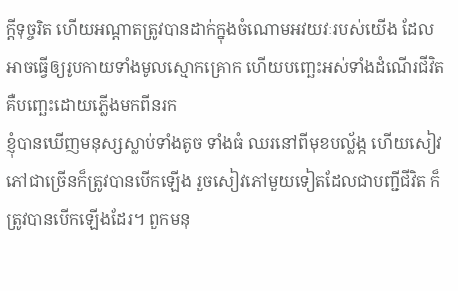ក្ដីទុច្ចរិត ហើយអណ្ដាតត្រូវបានដាក់ក្នុងចំណោមអវយវៈរបស់យើង ដែលអាចធ្វើឲ្យរូបកាយទាំងមូលស្មោកគ្រោក ហើយបញ្ឆេះអស់ទាំងដំណើរជីវិត គឺបញ្ឆេះដោយភ្លើងមកពីនរក
ខ្ញុំបានឃើញមនុស្សស្លាប់ទាំងតូច ទាំងធំ ឈរនៅពីមុខបល្ល័ង្ក ហើយសៀវភៅជាច្រើនក៏ត្រូវបានបើកឡើង រួចសៀវភៅមួយទៀតដែលជាបញ្ជីជីវិត ក៏ត្រូវបានបើកឡើងដែរ។ ពួកមនុ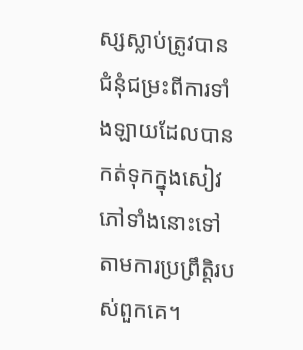ស្សស្លាប់ត្រូវបានជំនុំជម្រះពីការទាំងឡាយដែលបានកត់ទុកក្នុងសៀវភៅទាំងនោះទៅតាមការប្រព្រឹត្ដិរបស់ពួកគេ។